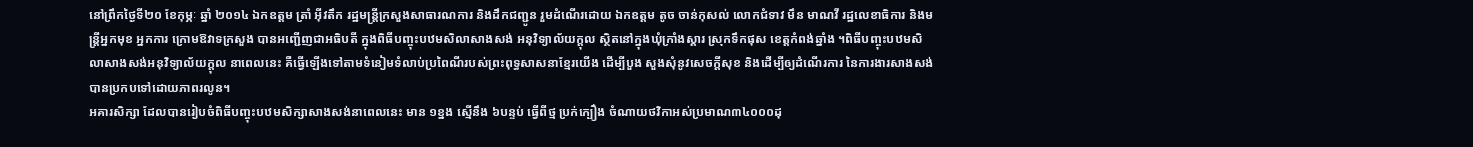នៅព្រឹកថ្ងៃទី២០ ខែកុម្ភៈ ឆ្នាំ ២០១៤ ឯកឧត្តម ត្រាំ អ៊ីវតឹក រដ្ឋមន្ត្រីក្រសួងសាធារណការ និងដឹកជញ្ជូន រួមដំណើរដោយ ឯកឧត្តម តូច ចាន់កុសល់ លោកជំទាវ មឹន មាណវី រដ្ឋលេខាធិការ និងមន្ត្រីអ្នកមុខ អ្នកការ ក្រោមឱវាទក្រសួង បានអញ្ជើញជាអធិបតី ក្នុងពិធីបញ្ចុះបឋមសិលាសាងសង់ អនុវិទ្យាល័យក្តុល ស្ថិតនៅក្នុងឃុំក្រាំងស្គារ ស្រុកទឹកផុស ខេត្តកំពង់ឆ្នាំង ។ពិធីបញ្ចុះបឋមសិលាសាងសង់អនុវិទ្យាល័យក្តុល នាពេលនេះ គឺធ្វើឡើងទៅតាមទំនៀមទំលាប់ប្រពៃណីរបស់ព្រះពុទ្ធសាសនាខ្មែរយើង ដើម្បីបួង សួងសុំនូវសេចក្តីសុខ និងដើម្បីឲ្យដំណើរការ នៃការងារសាងសង់ បានប្រកបទៅដោយភាពរលូន។
អគារសិក្សា ដែលបានរៀបចំពិធីបញ្ចុះបឋមសិក្សាសាងសង់នាពេលនេះ មាន ១ខ្នង ស្មើនឹង ៦បន្ទប់ ធ្វើពីថ្ម ប្រក់ក្បឿង ចំណាយថវិកាអស់ប្រមាណ៣៤០០០ដុ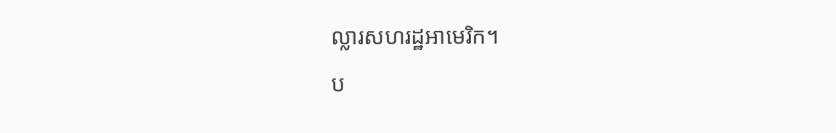ល្លារសហរដ្ឋអាមេរិក។
ប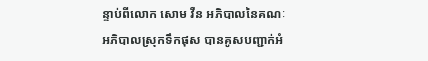ន្ទាប់ពីលោក សោម វឺន អភិបាលនៃគណៈអភិបាលស្រុកទឹកផុស បានគូសបញ្ជាក់អំ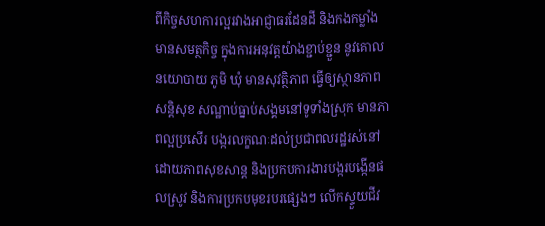ពីកិច្ចសហការល្អរវាងអាជ្ញាធរដែនដី និងកងកម្លាំងមានសមត្ថកិច្ច ក្នុងការអនុវត្តយ៉ាងខ្ជាប់ខ្ជួន នូវគោលនយោបាយ ភូមិ ឃុំ មានសុវត្ថិភាព ធ្វើឲ្យស្ថានភាពសន្តិសុខ សណ្ឋាប់ធ្នាប់សង្គមនៅទូទាំងស្រុក មានភាពល្អប្រសើរ បង្ករលក្ខណៈដល់ប្រជាពលរដ្ឋរស់នៅដោយភាពសុខសាន្ត និងប្រកបការងារបង្ករបង្កើនផលស្រូវ និងការប្រកបមុខរបរផ្សេងៗ លើកស្ទួយជីវ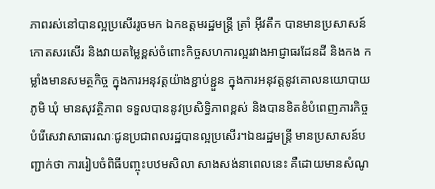ភាពរស់នៅបានល្អប្រសើររូចមក ឯកឧត្តមរដ្ឋមន្ត្រី ត្រាំ អ៊ីវតឹក បានមានប្រសាសន៍ កោតសរសើរ និងវាយតម្លៃខ្ពស់ចំពោះកិច្ចសហការល្អរវាងអាជ្ញាធរដែនដី និងកង កម្លាំងមានសមត្ថកិច្ច ក្នុងការអនុវត្តយ៉ាងខ្ជាប់ខ្ជួន ក្នុងការអនុវត្តនូវគោលនយោបាយ ភូមិ ឃុំ មានសុវត្ថិភាព ទទួលបាននូវប្រសិទ្ធិភាពខ្ពស់ និងបានខិតខំបំពេញភារកិច្ចបំរើសេវាសាធារណៈជូនប្រជាពលរដ្ឋបានល្អប្រសើរ។ឯឧរដ្ឋមន្ត្រី មានប្រសាសន៍បញ្ជាក់ថា ការរៀបចំពិធីបញ្ចុះបឋមសិលា សាងសង់នាពេលនេះ គឺដោយមានសំណូ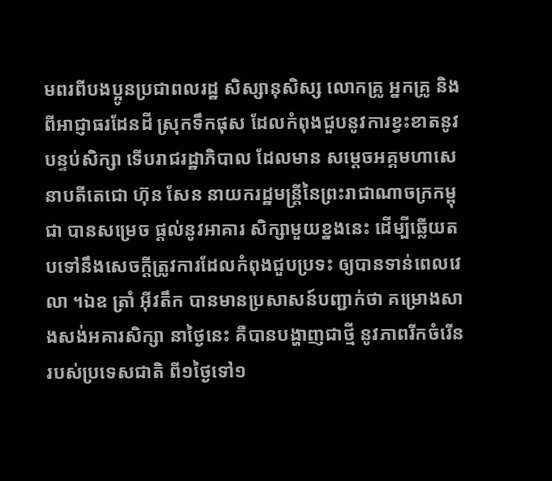មពរពីបងប្អូនប្រជាពលរដ្ឋ សិស្សានុសិស្ស លោកគ្រូ អ្នកគ្រូ និងពីអាជ្ញាធរដែនដី ស្រុកទឹកផុស ដែលកំពុងជួបនូវការខ្វះខាតនូវបន្ទប់សិក្សា ទើបរាជរដ្ឋាភិបាល ដែលមាន សម្តេចអគ្គមហាសេនាបតីតេជោ ហ៊ុន សែន នាយករដ្ឋមន្ត្រីនៃព្រះរាជាណាចក្រកម្ពុជា បានសម្រេច ផ្តល់នូវអាគារ សិក្សាមួយខ្នងនេះ ដើម្បីឆ្លើយតបទៅនឹងសេចក្តីត្រូវការដែលកំពុងជួបប្រទះ ឲ្យបានទាន់ពេលវេលា ។ឯឧ ត្រាំ អ៊ីវតឹក បានមានប្រសាសន៍បញ្ជាក់ថា គម្រោងសាងសង់អគារសិក្សា នាថ្ងៃនេះ គឺបានបង្ហាញជាថ្មី នូវភាពរីកចំរើនរបស់ប្រទេសជាតិ ពី១ថ្ងៃទៅ១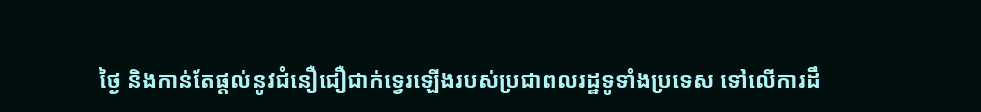ថ្ងៃ និងកាន់តែផ្តល់នូវជំនឿជឿជាក់ទ្វេរឡើងរបស់ប្រជាពលរដ្ឋទូទាំងប្រទេស ទៅលើការដឹ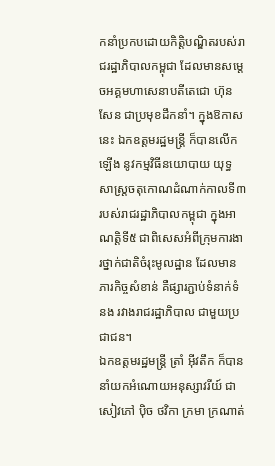កនាំប្រកបដោយកិត្តិបណ្ឌិតរបស់រាជរដ្ឋាភិបាលកម្ពុជា ដែលមានសម្តេចអគ្គមហាសេនាបតីតេជោ ហ៊ុន សែន ជាប្រមុខដឹកនាំ។ ក្នុងឱកាសនេះ ឯកឧត្តមរដ្ឋមន្ត្រី ក៏បានលើកឡើង នូវកម្មវិធីនយោបាយ យុទ្ធសាស្ត្រចតុកោណដំណាក់កាលទី៣ របស់រាជរដ្ឋាភិបាលកម្ពុជា ក្នុងអាណត្តិទី៥ ជាពិសេសអំពីក្រុមការងារថ្នាក់ជាតិចំរុះមូលដ្ឋាន ដែលមាន ភារកិច្ចសំខាន់ គឺផ្សារភ្ជាប់ទំនាក់ទំនង រវាងរាជរដ្ឋាភិបាល ជាមួយប្រជាជន។
ឯកឧត្តមរដ្ឋមន្ត្រី ត្រាំ អ៊ីវតឹក ក៏បាននាំយកអំណោយអនុស្សាវរីយ៍ ជាសៀវភៅ ប៉ិច ថវិកា ក្រមា ក្រណាត់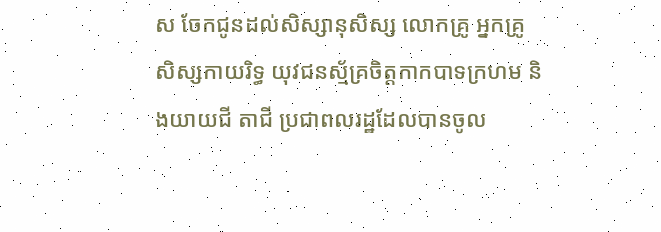ស ចែកជូនដល់សិស្សានុសិស្ស លោកគ្រូ អ្នកគ្រូ សិស្សកាយរិទ្ធ យុវជនស្ម័គ្រចិត្តកាកបាទក្រហម និងយាយជី តាជី ប្រជាពលរដ្ឋដែលបានចូល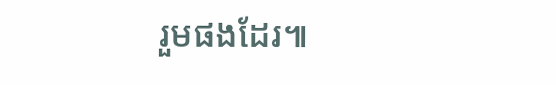រួមផងដែរ៕